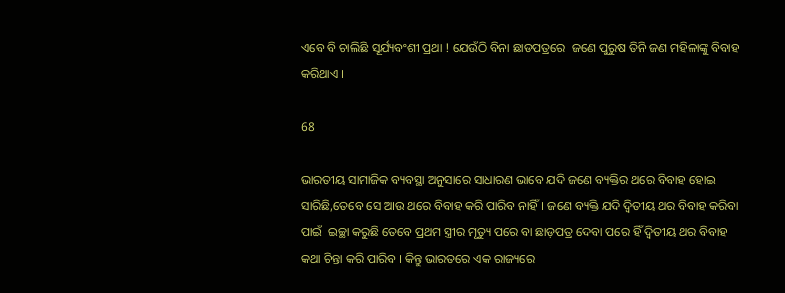ଏବେ ବି ଚାଲିଛି ସୂର୍ଯ୍ୟବଂଶୀ ପ୍ରଥା ! ଯେଉଁଠି ବିନା ଛାଡପତ୍ରରେ  ଜଣେ ପୁରୁଷ ତିନି ଜଣ ମହିଳାଙ୍କୁ ବିବାହ କରିଥାଏ ।

68

ଭାରତୀୟ ସାମାଜିକ ବ୍ୟବସ୍ଥା ଅନୁସାରେ ସାଧାରଣ ଭାବେ ଯଦି ଜଣେ ବ୍ୟକ୍ତିର ଥରେ ବିବାହ ହୋଇ ସାରିଛି,ତେବେ ସେ ଆଉ ଥରେ ବିବାହ କରି ପାରିବ ନାହିଁ। ଜଣେ ବ୍ୟକ୍ତି ଯଦି ଦ୍ୱିତୀୟ ଥର ବିବାହ କରିବା ପାଇଁ  ଇଚ୍ଛା କରୁଛି ତେବେ ପ୍ରଥମ ସ୍ତ୍ରୀର ମୃତ୍ୟୁ ପରେ ବା ଛାଡ଼ପତ୍ର ଦେବା ପରେ ହିଁ ଦ୍ୱିତୀୟ ଥର ବିବାହ କଥା ଚିନ୍ତା କରି ପାରିବ । କିନ୍ତୁ ଭାରତରେ ଏକ ରାଜ୍ୟରେ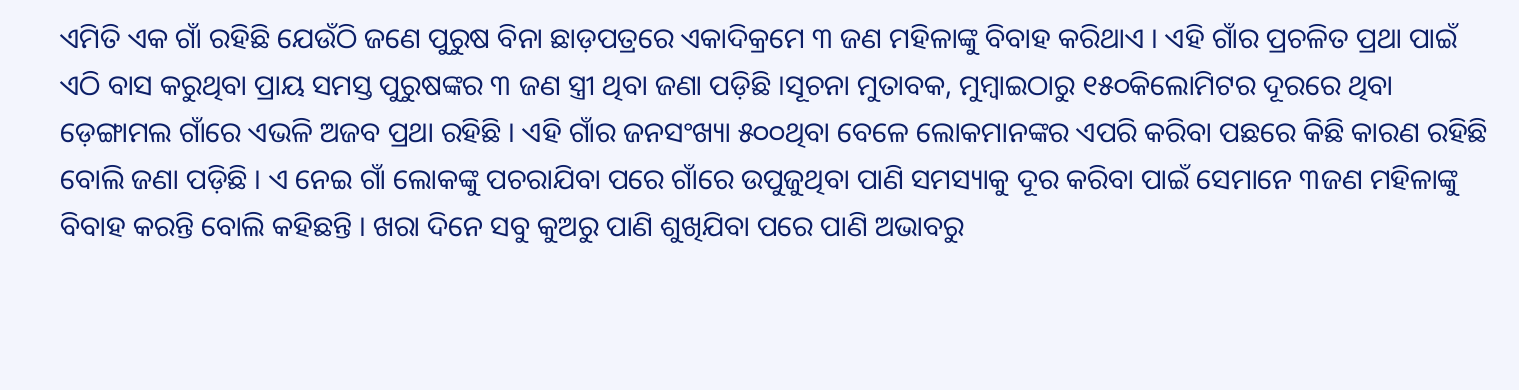ଏମିତି ଏକ ଗାଁ ରହିଛି ଯେଉଁଠି ଜଣେ ପୁରୁଷ ବିନା ଛାଡ଼ପତ୍ରରେ ଏକାଦିକ୍ରମେ ୩ ଜଣ ମହିଳାଙ୍କୁ ବିବାହ କରିଥାଏ । ଏହି ଗାଁର ପ୍ରଚଳିତ ପ୍ରଥା ପାଇଁ ଏଠି ବାସ କରୁଥିବା ପ୍ରାୟ ସମସ୍ତ ପୁରୁଷଙ୍କର ୩ ଜଣ ସ୍ତ୍ରୀ ଥିବା ଜଣା ପଡ଼ିଛି ।ସୂଚନା ମୁତାବକ, ମୁମ୍ବାଇଠାରୁ ୧୫୦କିଲୋମିଟର ଦୂରରେ ଥିବା ଡ଼େଙ୍ଗାମଲ ଗାଁରେ ଏଭଳି ଅଜବ ପ୍ରଥା ରହିଛି । ଏହି ଗାଁର ଜନସଂଖ୍ୟା ୫୦୦ଥିବା ବେଳେ ଲୋକମାନଙ୍କର ଏପରି କରିବା ପଛରେ କିଛି କାରଣ ରହିଛି ବୋଲି ଜଣା ପଡ଼ିଛି । ଏ ନେଇ ଗାଁ ଲୋକଙ୍କୁ ପଚରାଯିବା ପରେ ଗାଁରେ ଉପୁଜୁଥିବା ପାଣି ସମସ୍ୟାକୁ ଦୂର କରିବା ପାଇଁ ସେମାନେ ୩ଜଣ ମହିଳାଙ୍କୁ ବିବାହ କରନ୍ତି ବୋଲି କହିଛନ୍ତି । ଖରା ଦିନେ ସବୁ କୁଅରୁ ପାଣି ଶୁଖିଯିବା ପରେ ପାଣି ଅଭାବରୁ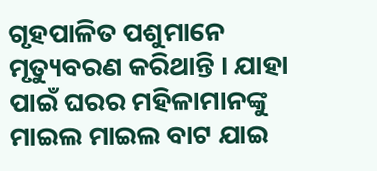ଗୃହପାଳିତ ପଶୁମାନେ ମୃତ୍ୟୁବରଣ କରିଥାନ୍ତି । ଯାହା ପାଇଁ ଘରର ମହିଳାମାନଙ୍କୁ ମାଇଲ ମାଇଲ ବାଟ ଯାଇ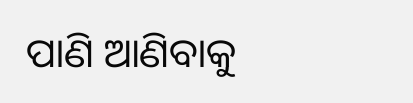ପାଣି ଆଣିବାକୁ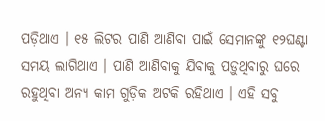ପଡ଼ିଥାଏ । ୧୫ ଲିଟର ପାଣି ଆଣିବା ପାଇଁ ସେମାନଙ୍କୁ ୧୨ଘଣ୍ଟା ସମୟ ଲାଗିଥାଏ । ପାଣି ଆଣିବାକୁ ଯିବାକୁ ପଡ଼ୁଥିବାରୁ ଘରେ ରହୁଥିବା ଅନ୍ୟ କାମ ଗୁଡ଼ିକ ଅଟକି ରହିଥାଏ । ଏହି ସବୁ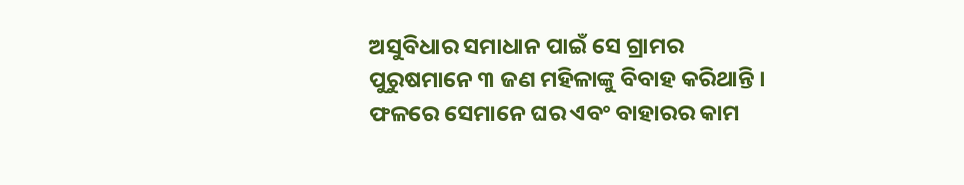ଅସୁବିଧାର ସମାଧାନ ପାଇଁ ସେ ଗ୍ରାମର ପୁରୁଷମାନେ ୩ ଜଣ ମହିଳାଙ୍କୁ ବିବାହ କରିଥାନ୍ତି । ଫଳରେ ସେମାନେ ଘର ଏବଂ ବାହାରର କାମ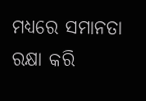ମଧ୍ୟରେ ସମାନତା ରକ୍ଷା କରି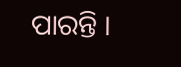ପାରନ୍ତି ।